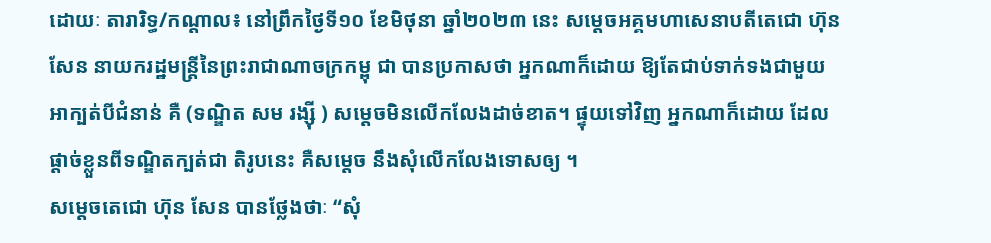ដោយៈ តារារិទ្ធ/កណ្តាល៖ នៅព្រឹកថ្ងៃទី១០ ខែមិថុនា ឆ្នាំ២០២៣ នេះ សម្តេចអគ្គមហាសេនាបតីតេជោ ហ៊ុន សែន នាយករដ្ឋមន្ត្រីនៃព្រះរាជាណាចក្រកម្ពុ ជា បានប្រកាសថា អ្នកណាក៏ដោយ ឱ្យតែជាប់ទាក់ទងជាមួយ អាក្បត់បីជំនាន់ គឺ (ទណ្ឌិត សម រង្ស៊ី ) សម្តេចមិនលើកលែងដាច់ខាត។ ផ្ទុយទៅវិញ អ្នកណាក៏ដោយ ដែលផ្តាច់ខ្លួនពីទណ្ឌិតក្បត់ជា តិរូបនេះ គឺសម្តេច នឹងសុំលើកលែងទោសឲ្យ ។
សម្តេចតេជោ ហ៊ុន សែន បានថ្លែងថាៈ “សុំ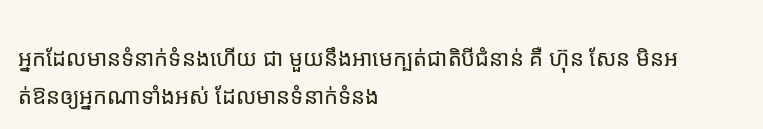អ្នកដែលមានទំនាក់ទំនងហើយ ជា មួយនឹងអាមេក្បត់ជាតិបីជំនាន់ គឺ ហ៊ុន សែន មិនអត់ឱនឲ្យអ្នកណាទាំងអស់ ដែលមានទំនាក់ទំនង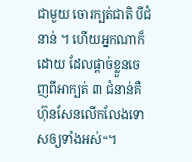ជាមួយ ចោរក្បត់ជាតិ បីជំនាន់ ។ ហើយអ្នកណាក៏ដោយ ដែលផ្ដាច់ខ្លួនចេញពីអាក្បត់ ៣ ជំនាន់គឺហ៊ុនសែនលើកលែងទោសឲ្យទាំងអស់“។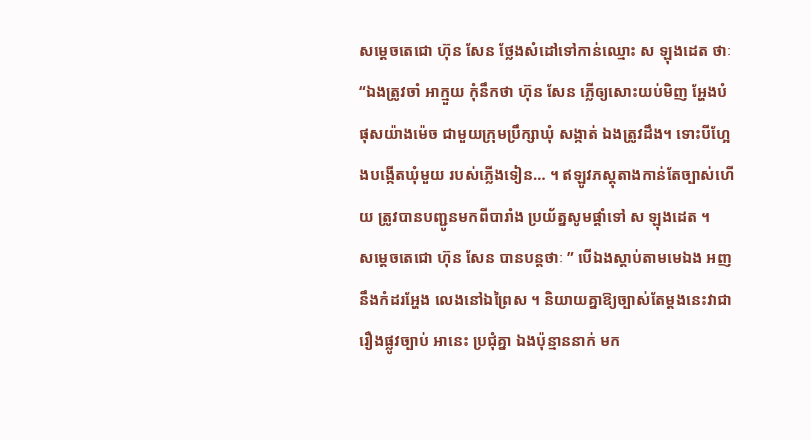សម្តេចតេជោ ហ៊ុន សែន ថ្លែងសំដៅទៅកាន់ឈ្មោះ ស ឡុងដេត ថាៈ “ឯងត្រូវចាំ អាក្មួយ កុំនឹកថា ហ៊ុន សែន ភ្លើឲ្យសោះយប់មិញ អ្ហែងបំផុសយ៉ាងម៉េច ជាមួយក្រុមប្រឹក្សាឃុំ សង្កាត់ ឯងត្រូវដឹង។ ទោះបីហ្អែងបង្កើតឃុំមួយ របស់ភ្លើងទៀន… ។ ឥឡូវភស្តុតាងកាន់តែច្បាស់ហើយ ត្រូវបានបញ្ជូនមកពីបារាំង ប្រយ័ត្នសូមផ្ដាំទៅ ស ឡុងដេត ។
សម្តេចតេជោ ហ៊ុន សែន បានបន្តថាៈ ” បើឯងស្តាប់តាមមេឯង អញនឹងកំដរអ្ហែង លេងនៅឯព្រៃស ។ និយាយគ្នាឱ្យច្បាស់តែម្ដងនេះវាជារឿងផ្លូវច្បាប់ អានេះ ប្រជុំគ្នា ឯងប៉ុន្មាននាក់ មក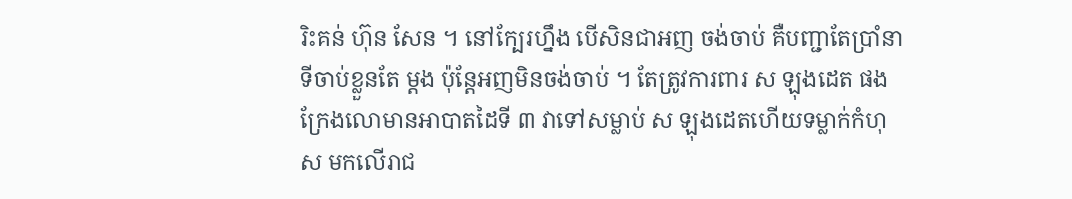រិះគន់ ហ៊ុន សែន ។ នៅក្បែរហ្នឹង បើសិនជាអញ ចង់ចាប់ គឺបញ្ជាតែប្រាំនាទីចាប់ខ្លួនតែ ម្ដង ប៉ុន្តែអញមិនចង់ចាប់ ។ តែត្រូវការពារ ស ឡុងដេត ផង ក្រែងលោមានអាបាតដៃទី ៣ វាទៅសម្លាប់ ស ឡុងដេតហើយទម្លាក់កំហុស មកលើរាជ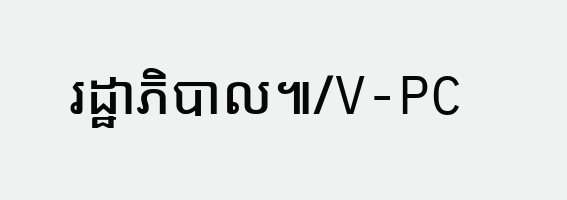រដ្ឋាភិបាល៕/V-PC